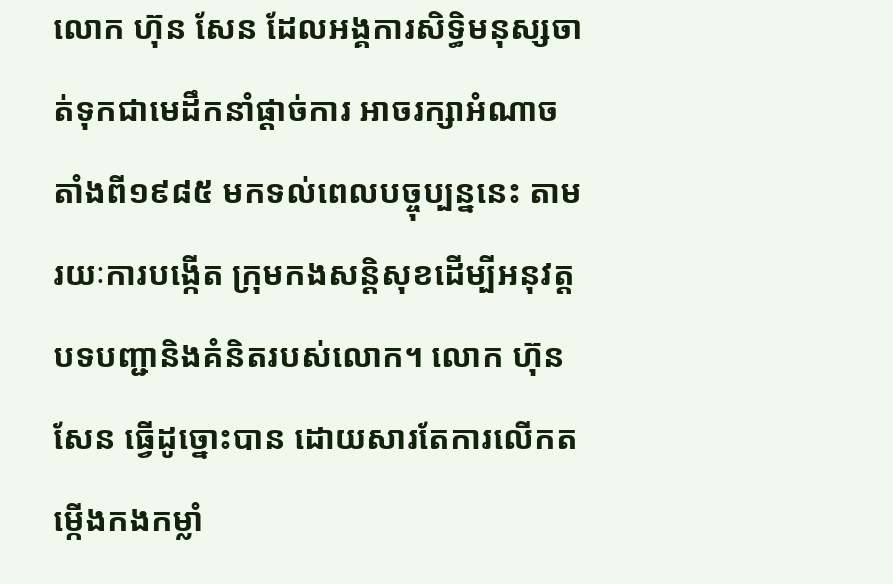លោក ហ៊ុន សែន ដែលអង្គការសិទ្ធិមនុស្សចាត់ទុកជាមេដឹកនាំផ្ដាច់ការ អាចរក្សាអំណាច តាំងពី១៩៨៥ មកទល់ពេលបច្ចុប្បន្ននេះ តាមរយៈការបង្កើត ក្រុមកងសន្តិសុខដើម្បីអនុវត្តបទបញ្ជានិងគំនិតរបស់លោក។ លោក ហ៊ុន សែន ធ្វើដូច្នោះបាន ដោយសារតែការលើកតម្កើងកងកម្លាំ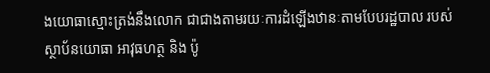ងយោធាស្មោះត្រង់នឹងលោក ជាជាងតាមរយៈការដំឡើងឋានៈតាមបែបរដ្ឋបាល របស់ស្ថាប័នយោធា អាវុធហត្ថ និង ប៉ូ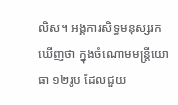លិស។ អង្គការសិទ្ធមនុស្សរកឃើញថា ក្នុងចំណោមមន្ត្រីយោធា ១២រូប ដែលជួយ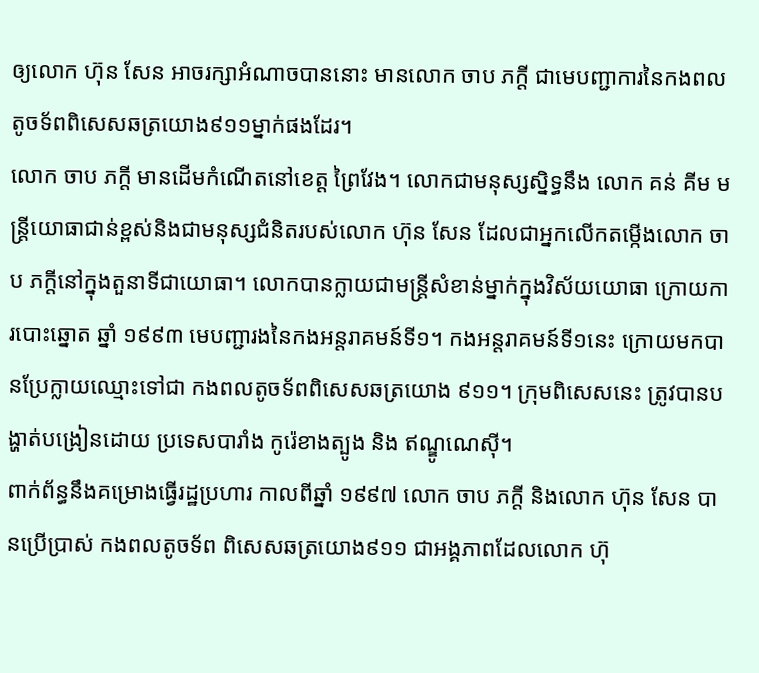ឲ្យលោក ហ៊ុន សែន អាចរក្សាអំណាចបាននោះ មានលោក ចាប ភក្តី ជាមេបញ្ជាការនៃកងពលតូចទ័ពពិសេសឆត្រយោង៩១១ម្នាក់ផងដែរ។
លោក ចាប ភក្តី មានដើមកំណើតនៅខេត្ត ព្រៃវែង។ លោកជាមនុស្សស្និទ្ធនឹង លោក គន់ គីម មន្ត្រីយោធាជាន់ខ្ពស់និងជាមនុស្សជំនិតរបស់លោក ហ៊ុន សែន ដែលជាអ្នកលើកតម្កើងលោក ចាប ភក្តីនៅក្នុងតួនាទីជាយោធា។ លោកបានក្លាយជាមន្ត្រីសំខាន់ម្នាក់ក្នុងវិស័យយោធា ក្រោយការបោះឆ្នោត ឆ្នាំ ១៩៩៣ មេបញ្ជារងនៃកងអន្តរាគមន៍ទី១។ កងអន្តរាគមន៍ទី១នេះ ក្រោយមកបានប្រែក្លាយឈ្មោះទៅជា កងពលតូចទ័ពពិសេសឆត្រយោង ៩១១។ ក្រុមពិសេសនេះ ត្រូវបានបង្ហាត់បង្រៀនដោយ ប្រទេសបារាំង កូរ៉េខាងត្បូង និង ឥណ្ឌូណេស៊ី។
ពាក់ព័ន្ធនឹងគម្រោងធ្វើរដ្ឋប្រហារ កាលពីឆ្នាំ ១៩៩៧ លោក ចាប ភក្តី និងលោក ហ៊ុន សែន បានប្រើប្រាស់ កងពលតូចទ័ព ពិសេសឆត្រយោង៩១១ ជាអង្គភាពដែលលោក ហ៊ុ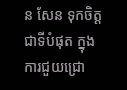ន សែន ទុកចិត្តជាទីបំផុត ក្នុងការជួយជ្រោ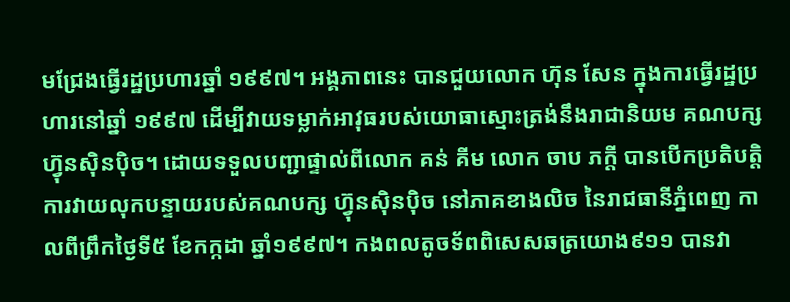មជ្រែងធ្វើរដ្ឋប្រហារឆ្នាំ ១៩៩៧។ អង្គភាពនេះ បានជួយលោក ហ៊ុន សែន ក្នុងការធ្វើរដ្ឋប្រហារនៅឆ្នាំ ១៩៩៧ ដើម្បីវាយទម្លាក់អាវុធរបស់យោធាស្មោះត្រង់នឹងរាជានិយម គណបក្សហ្វ៊ុនស៊ិនប៉ិច។ ដោយទទួលបញ្ជាផ្ទាល់ពីលោក គន់ គីម លោក ចាប ភក្តី បានបើកប្រតិបត្តិការវាយលុកបន្ទាយរបស់គណបក្ស ហ្វ៊ុនស៊ិនប៉ិច នៅភាគខាងលិច នៃរាជធានីភ្នំពេញ កាលពីព្រឹកថ្ងៃទី៥ ខែកក្កដា ឆ្នាំ១៩៩៧។ កងពលតូចទ័ពពិសេសឆត្រយោង៩១១ បានវា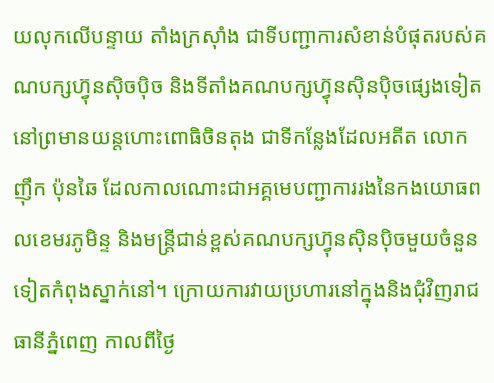យលុកលើបន្ទាយ តាំងក្រស៊ាំង ជាទីបញ្ជាការសំខាន់បំផុតរបស់គណបក្សហ្វ៊ុនស៊ិចប៉ិច និងទីតាំងគណបក្សហ្វ៊ុនស៊ិនប៉ិចផ្សេងទៀតនៅព្រមានយន្តហោះពោធិចិនតុង ជាទីកន្លែងដែលអតីត លោក ញ៉ឹក ប៉ុនឆៃ ដែលកាលណោះជាអគ្គមេបញ្ជាការរងនៃកងយោធពលខេមរភូមិន្ទ និងមន្ត្រីជាន់ខ្ពស់គណបក្សហ្វ៊ុនស៊ិនប៉ិចមួយចំនួនទៀតកំពុងស្នាក់នៅ។ ក្រោយការវាយប្រហារនៅក្នុងនិងជុំវិញរាជធានីភ្នំពេញ កាលពីថ្ងៃ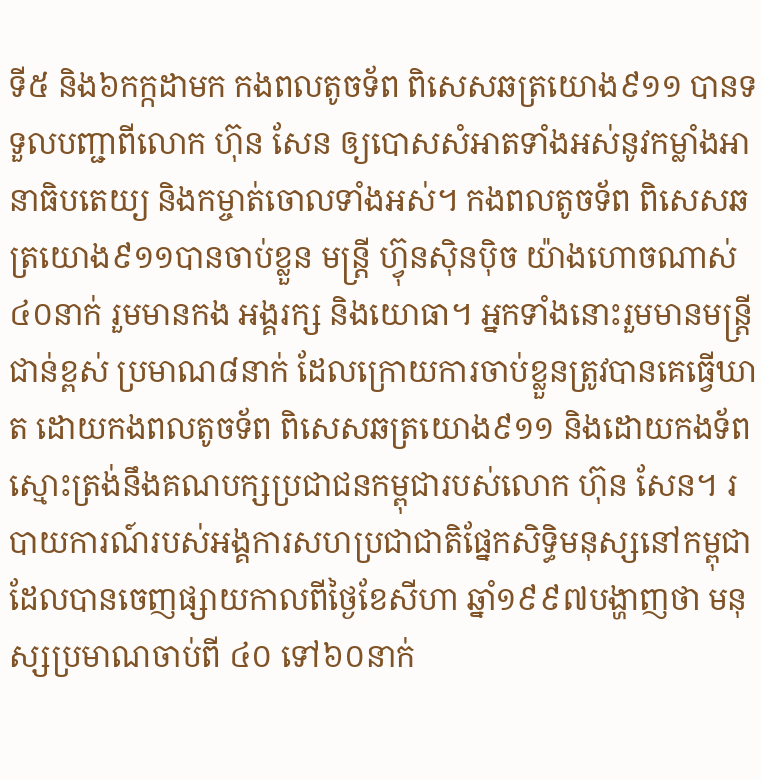ទី៥ និង៦កក្កដាមក កងពលតូចទ័ព ពិសេសឆត្រយោង៩១១ បានទទួលបញ្ជាពីលោក ហ៊ុន សែន ឲ្យបោសសំអាតទាំងអស់នូវកម្លាំងអានាធិបតេយ្យ និងកម្ចាត់ចោលទាំងអស់។ កងពលតូចទ័ព ពិសេសឆត្រយោង៩១១បានចាប់ខ្លួន មន្ត្រី ហ្វ៊ុនស៊ិនប៉ិច យ៉ាងហោចណាស់ ៤០នាក់ រួមមានកង អង្គរក្ស និងយោធា។ អ្នកទាំងនោះរួមមានមន្ត្រីជាន់ខ្ពស់ ប្រមាណ៨នាក់ ដែលក្រោយការចាប់ខ្លួនត្រូវបានគេធ្វើឃាត ដោយកងពលតូចទ័ព ពិសេសឆត្រយោង៩១១ និងដោយកងទ័ពស្មោះត្រង់នឹងគណបក្សប្រជាជនកម្ពុជារបស់លោក ហ៊ុន សែន។ របាយការណ៍របស់អង្គការសហប្រជាជាតិផ្នែកសិទ្ធិមនុស្សនៅកម្ពុជា ដែលបានចេញផ្សាយកាលពីថ្ងៃខែសីហា ឆ្នាំ១៩៩៧បង្ហាញថា មនុស្សប្រមាណចាប់ពី ៤០ ទៅ៦០នាក់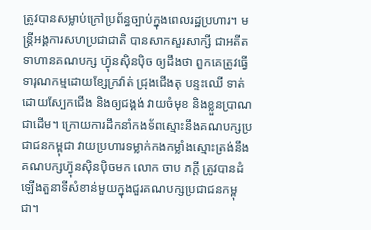ត្រូវបានសម្លាប់ក្រៅប្រព័ន្ធច្បាប់ក្នុងពេលរដ្ឋប្រហារ។ មន្ត្រីអង្គការសហប្រជាជាតិ បានសាកសួរសាក្សី ជាអតីតទាហានគណបក្ស ហ្វ៊ុនស៊ិនប៉ិច ឲ្យដឹងថា ពួកគេត្រូវធ្វើទារុណកម្មដោយខ្សែក្រវ៉ាត់ ជ្រុងជើងតុ បន្ទះឈើ ទាត់ដោយស្បែកជើង និងឲ្យជង្គង់ វាយចំមុខ និងខ្លួនប្រាណជាដើម។ ក្រោយការដឹកនាំកងទ័ពស្មោះនឹងគណបក្សប្រជាជនកម្ពុជា វាយប្រហារទម្លាក់កងកម្លាំងស្មោះត្រង់នឹង គណបក្សហ្វ៊ុនស៊ិនប៉ិចមក លោក ចាប ភក្តី ត្រូវបានដំឡើងតួនាទីសំខាន់មួយក្នុងជួរគណបក្សប្រជាជនកម្ពុជា។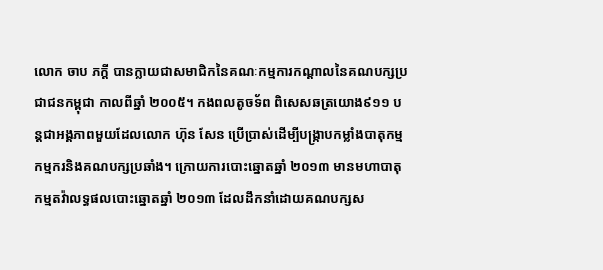លោក ចាប ភក្តី បានក្លាយជាសមាជិកនៃគណៈកម្មការកណ្ដាលនៃគណបក្សប្រជាជនកម្ពុជា កាលពីឆ្នាំ ២០០៥។ កងពលតូចទ័ព ពិសេសឆត្រយោង៩១១ បន្តជាអង្គភាពមួយដែលលោក ហ៊ុន សែន ប្រើប្រាស់ដើម្បីបង្ក្រាបកម្លាំងបាតុកម្មកម្មករនិងគណបក្សប្រឆាំង។ ក្រោយការបោះឆ្នោតឆ្នាំ ២០១៣ មានមហាបាតុកម្មតវ៉ាលទ្ធផលបោះឆ្នោតឆ្នាំ ២០១៣ ដែលដឹកនាំដោយគណបក្សស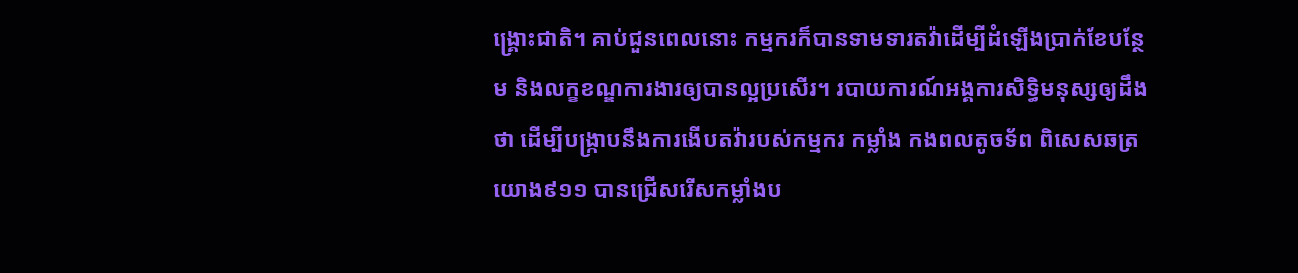ង្គ្រោះជាតិ។ គាប់ជួនពេលនោះ កម្មករក៏បានទាមទារតវ៉ាដើម្បីដំឡើងប្រាក់ខែបន្ថែម និងលក្ខខណ្ឌការងារឲ្យបានល្អប្រសើរ។ របាយការណ៍អង្គការសិទ្ធិមនុស្សឲ្យដឹងថា ដើម្បីបង្ក្រាបនឹងការងើបតវ៉ារបស់កម្មករ កម្លាំង កងពលតូចទ័ព ពិសេសឆត្រយោង៩១១ បានជ្រើសរើសកម្លាំងប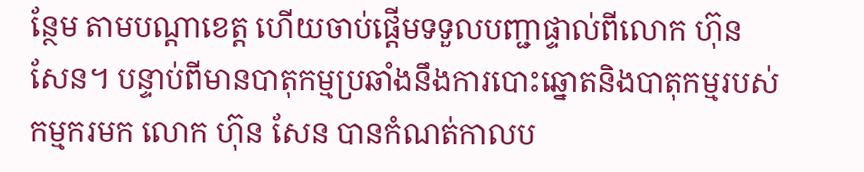ន្ថែម តាមបណ្ដាខេត្ត ហើយចាប់ផ្ដើមទទួលបញ្ជាផ្ទាល់ពីលោក ហ៊ុន សែន។ បន្ទាប់ពីមានបាតុកម្មប្រឆាំងនឹងការបោះឆ្នោតនិងបាតុកម្មរបស់កម្មករមក លោក ហ៊ុន សែន បានកំណត់កាលប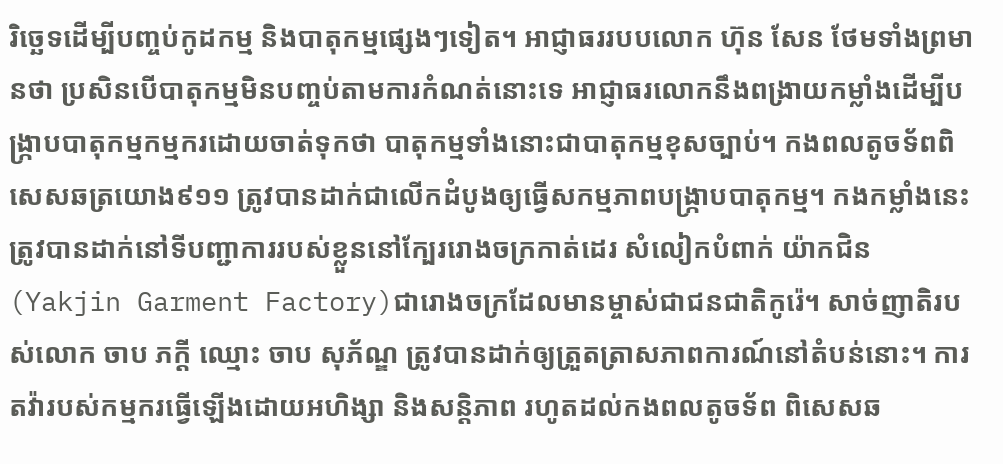រិច្ឆេទដើម្បីបញ្ចប់កូដកម្ម និងបាតុកម្មផ្សេងៗទៀត។ អាជ្ញាធររបបលោក ហ៊ុន សែន ថែមទាំងព្រមានថា ប្រសិនបើបាតុកម្មមិនបញ្ចប់តាមការកំណត់នោះទេ អាជ្ញាធរលោកនឹងពង្រាយកម្លាំងដើម្បីបង្ក្រាបបាតុកម្មកម្មករដោយចាត់ទុកថា បាតុកម្មទាំងនោះជាបាតុកម្មខុសច្បាប់។ កងពលតូចទ័ពពិសេសឆត្រយោង៩១១ ត្រូវបានដាក់ជាលើកដំបូងឲ្យធ្វើសកម្មភាពបង្ក្រាបបាតុកម្ម។ កងកម្លាំងនេះ ត្រូវបានដាក់នៅទីបញ្ជាការរបស់ខ្លួននៅក្បែររោងចក្រកាត់ដេរ សំលៀកបំពាក់ យ៉ាកជិន (Yakjin Garment Factory)ជារោងចក្រដែលមានម្ចាស់ជាជនជាតិកូរ៉េ។ សាច់ញាតិរបស់លោក ចាប ភក្តី ឈ្មោះ ចាប សុភ័ណ្ឌ ត្រូវបានដាក់ឲ្យត្រួតត្រាសភាពការណ៍នៅតំបន់នោះ។ ការតវ៉ារបស់កម្មករធ្វើឡើងដោយអហិង្សា និងសន្តិភាព រហូតដល់កងពលតូចទ័ព ពិសេសឆ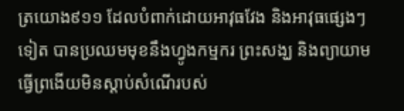ត្រយោង៩១១ ដែលបំពាក់ដោយអាវុធវែង និងអាវុធផ្សេងៗទៀត បានប្រឈមមុខនឹងហ្វូងកម្មករ ព្រះសង្ឃ និងព្យាយាមធ្វើព្រងើយមិនស្ដាប់សំណើរបស់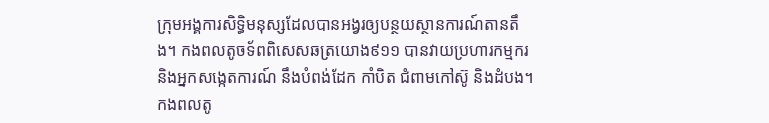ក្រុមអង្គការសិទ្ធិមនុស្សដែលបានអង្វរឲ្យបន្ថយស្ថានការណ៍តានតឹង។ កងពលតូចទ័ពពិសេសឆត្រយោង៩១១ បានវាយប្រហារកម្មករ និងអ្នកសង្កេតការណ៍ នឹងបំពង់ដែក កាំបិត ជំពាមកៅស៊ូ និងដំបង។ កងពលតូ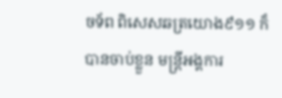ចទ័ព ពិសេសឆត្រយោង៩១១ ក៏បានចាប់ខ្លួន មន្ត្រីអង្គការ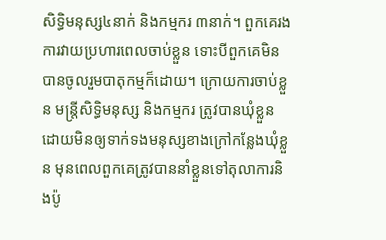សិទ្ធិមនុស្ស៤នាក់ និងកម្មករ ៣នាក់។ ពួកគេរងការវាយប្រហារពេលចាប់ខ្លួន ទោះបីពួកគេមិនបានចូលរួមបាតុកម្មក៏ដោយ។ ក្រោយការចាប់ខ្លួន មន្ត្រីសិទ្ធិមនុស្ស និងកម្មករ ត្រូវបានឃុំខ្លួនដោយមិនឲ្យទាក់ទងមនុស្សខាងក្រៅកន្លែងឃុំខ្លួន មុនពេលពួកគេត្រូវបាននាំខ្លួនទៅតុលាការនិងប៉ូ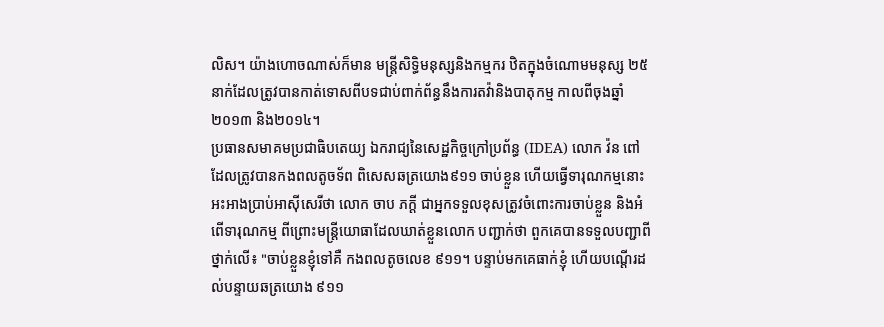លិស។ យ៉ាងហោចណាស់ក៏មាន មន្ត្រីសិទ្ធិមនុស្សនិងកម្មករ ឋិតក្នុងចំណោមមនុស្ស ២៥នាក់ដែលត្រូវបានកាត់ទោសពីបទជាប់ពាក់ព័ន្ធនឹងការតវ៉ានិងបាតុកម្ម កាលពីចុងឆ្នាំ២០១៣ និង២០១៤។
ប្រធានសមាគមប្រជាធិបតេយ្យ ឯករាជ្យនៃសេដ្ឋកិច្ចក្រៅប្រព័ន្ធ (IDEA) លោក វ៉ន ពៅ ដែលត្រូវបានកងពលតូចទ័ព ពិសេសឆត្រយោង៩១១ ចាប់ខ្លួន ហើយធ្វើទារុណកម្មនោះ អះអាងប្រាប់អាស៊ីសេរីថា លោក ចាប ភក្តី ជាអ្នកទទួលខុសត្រូវចំពោះការចាប់ខ្លួន និងអំពើទារុណកម្ម ពីព្រោះមន្ត្រីយោធាដែលឃាត់ខ្លួនលោក បញ្ជាក់ថា ពួកគេបានទទួលបញ្ជាពីថ្នាក់លើ៖ "ចាប់ខ្លួនខ្ញុំទៅគឺ កងពលតូចលេខ ៩១១។ បន្ទាប់មកគេធាក់ខ្ញុំ ហើយបណ្តើរដល់បន្ទាយឆត្រយោង ៩១១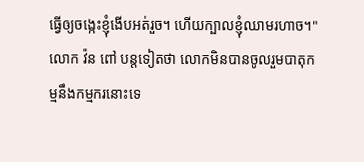ធ្វើឲ្យចង្កេះខ្ញុំងើបអត់រួច។ ហើយក្បាលខ្ញុំឈាមរហាច។"
លោក វ៉ន ពៅ បន្តទៀតថា លោកមិនបានចូលរួមបាតុកម្មនឹងកម្មករនោះទេ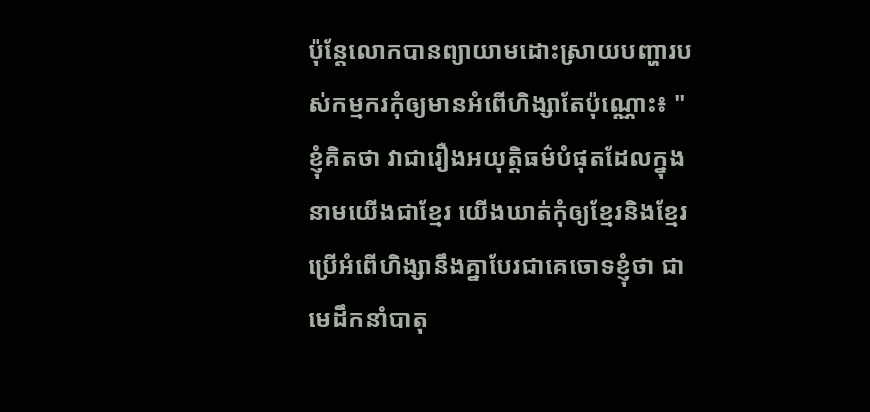ប៉ុន្តែលោកបានព្យាយាមដោះស្រាយបញ្ហារបស់កម្មករកុំឲ្យមានអំពើហិង្សាតែប៉ុណ្ណោះ៖ "ខ្ញុំគិតថា វាជារឿងអយុត្តិធម៌បំផុតដែលក្នុងនាមយើងជាខ្មែរ យើងឃាត់កុំឲ្យខ្មែរនិងខ្មែរប្រើអំពើហិង្សានឹងគ្នាបែរជាគេចោទខ្ញុំថា ជាមេដឹកនាំបាតុ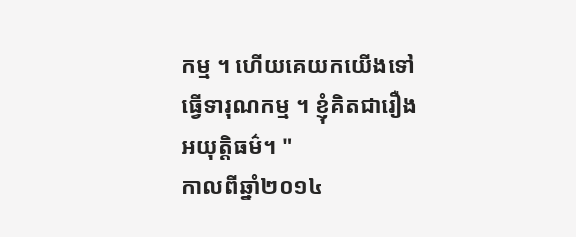កម្ម ។ ហើយគេយកយើងទៅធ្វើទារុណកម្ម ។ ខ្ញុំគិតជារឿងអយុត្តិធម៌។ "
កាលពីឆ្នាំ២០១៤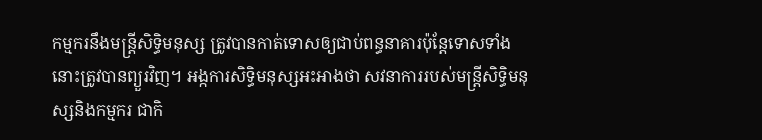កម្មករនឹងមន្ត្រីសិទ្ធិមនុស្ស ត្រូវបានកាត់ទោសឲ្យជាប់ពន្ធនាគារប៉ុន្តែទោសទាំងនោះត្រូវបានព្យួរវិញ។ អង្កការសិទ្ធិមនុស្សអះអាងថា សវនាការរបស់មន្ត្រីសិទ្ធិមនុស្សនិងកម្មករ ជាកិ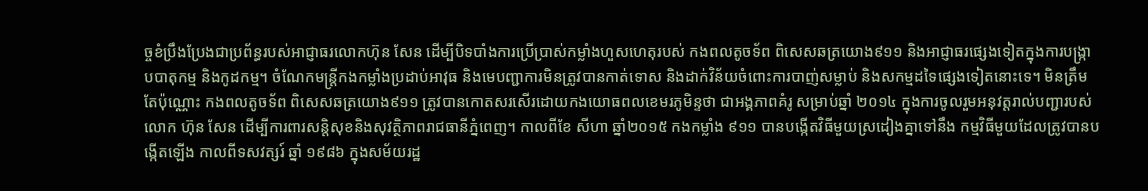ច្ចខំប្រឹងប្រែងជាប្រព័ន្ធរបស់អាជ្ញាធរលោកហ៊ុន សែន ដើម្បីបិទបាំងការប្រើប្រាស់កម្លាំងហួសហេតុរបស់ កងពលតូចទ័ព ពិសេសឆត្រយោង៩១១ និងអាជ្ញាធរផ្សេងទៀតក្នុងការបង្ក្រាបបាតុកម្ម និងកូដកម្ម។ ចំណែកមន្ត្រីកងកម្លាំងប្រដាប់អាវុធ និងមេបញ្ជាការមិនត្រូវបានកាត់ទោស និងដាក់វិន័យចំពោះការបាញ់សម្លាប់ និងសកម្មដទៃផ្សេងទៀតនោះទេ។ មិនត្រឹមតែប៉ុណ្ណោះ កងពលតូចទ័ព ពិសេសឆត្រយោង៩១១ ត្រូវបានកោតសរសើរដោយកងយោធពលខេមរភូមិន្ទថា ជាអង្គភាពគំរូ សម្រាប់ឆ្នាំ ២០១៤ ក្នុងការចូលរួមអនុវត្តរាល់បញ្ជារបស់លោក ហ៊ុន សែន ដើម្បីការពារសន្តិសុខនិងសុវត្ថិភាពរាជធានីភ្នំពេញ។ កាលពីខែ សីហា ឆ្នាំ២០១៥ កងកម្លាំង ៩១១ បានបង្កើតវិធីមួយស្រដៀងគ្នាទៅនឹង កម្មវិធីមួយដែលត្រូវបានបង្កើតឡើង កាលពីទសវត្សរ៍ ឆ្នាំ ១៩៨៦ ក្នុងសម័យរដ្ឋ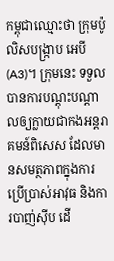កម្ពុជាឈ្មោះថា ក្រុមប៉ូលិសបង្ក្រាប អេបី (A3)។ ក្រុមនេះ ទទួលបានការបណ្ដុះបណ្ដាលឲ្យក្លាយជាកងអន្តរាគមន៍ពិសេស ដែលមានសមត្ថភាពក្នុងការប្រើប្រាស់អាវុធ និងការបាញ់ស៊ីប ដើ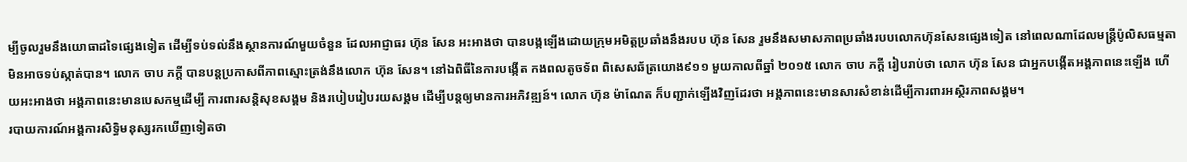ម្បីចូលរួមនឹងយោធាដទៃផ្សេងទៀត ដើម្បីទប់ទល់នឹងស្ថានការណ៍មួយចំនួន ដែលអាជ្ញាធរ ហ៊ុន សែន អះអាងថា បានបង្កឡើងដោយក្រុមអមិត្តប្រឆាំងនឹងរបប ហ៊ុន សែន រួមនឹងសមាសភាពប្រឆាំងរបបលោកហ៊ុនសែនផ្សេងទៀត នៅពេលណាដែលមន្រ្តីប៉ូលិសធម្មតាមិនអាចទប់ស្កាត់បាន។ លោក ចាប ភក្តី បានបន្តប្រកាសពីភាពស្មោះត្រង់នឹងលោក ហ៊ុន សែន។ នៅឯពិធីនៃការបង្កើត កងពលតូចទ័ព ពិសេសឆ័ត្រយោង៩១១ មួយកាលពីឆ្នាំ ២០១៥ លោក ចាប ភក្តី រៀបរាប់ថា លោក ហ៊ុន សែន ជាអ្នកបង្កើតអង្គភាពនេះឡើង ហើយអះអាងថា អង្គភាពនេះមានបេសកម្មដើម្បី ការពារសន្តិសុខសង្គម និងរបៀបរៀបរយសង្គម ដើម្បីបន្តឲ្យមានការអភិវឌ្ឍន៍។ លោក ហ៊ុន ម៉ាណែត ក៏បញ្ជាក់ឡើងវិញដែរថា អង្គភាពនេះមានសារសំខាន់ដើម្បីការពារអស្ថិរភាពសង្គម។
របាយការណ៍អង្គការសិទ្ធិមនុស្សរកឃើញទៀតថា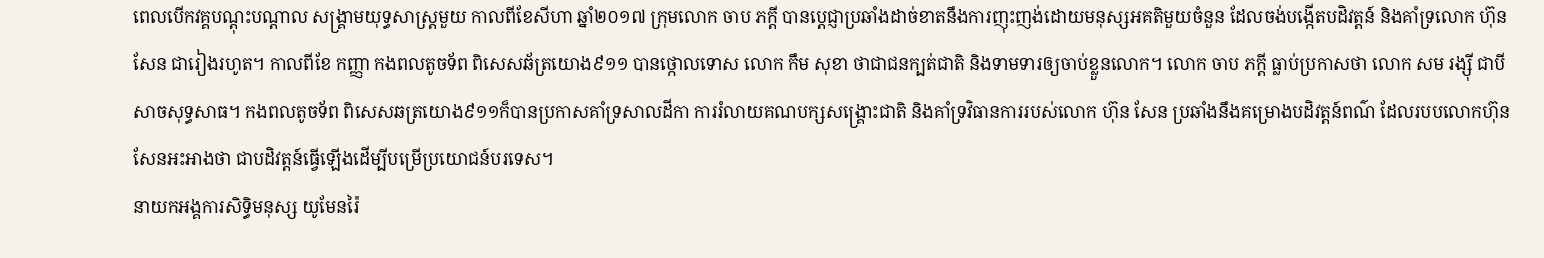ពេលបើកវគ្គបណ្ដុះបណ្ដាល សង្គ្រាមយុទ្ធសាស្ត្រមួយ កាលពីខែសីហា ឆ្នាំ២០១៧ ក្រុមលោក ចាប ភក្តី បានប្ដេជ្ញាប្រឆាំងដាច់ខាតនឹងការញុះញង់ដោយមនុស្សអគតិមួយចំនួន ដែលចង់បង្កើតបដិវត្តន៍ និងគាំទ្រលោក ហ៊ុន សែន ជារៀងរហូត។ កាលពីខែ កញ្ញា កងពលតូចទ័ព ពិសេសឆ័ត្រយោង៩១១ បានថ្កោលទោស លោក កឹម សុខា ថាជាជនក្បត់ជាតិ និងទាមទារឲ្យចាប់ខ្លួនលោក។ លោក ចាប ភក្តី ធ្លាប់ប្រកាសថា លោក សម រង្ស៊ី ជាបីសាចសុទ្ធសាធ។ កងពលតូចទ័ព ពិសេសឆត្រយោង៩១១ក៏បានប្រកាសគាំទ្រសាលដីកា ការរំលាយគណបក្សសង្គ្រោះជាតិ និងគាំទ្រវិធានការរបស់លោក ហ៊ុន សែន ប្រឆាំងនឹងគម្រោងបដិវត្តន៍ពណ៌ ដែលរបបលោកហ៊ុនសែនអះអាងថា ជាបដិវត្តន៍ធ្វើឡើងដើម្បីបម្រើប្រយោជន៍បរទេស។
នាយកអង្គការសិទ្ធិមនុស្ស យូមែនរ៉ៃ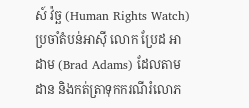ស៍ វ៉ច្ឆ (Human Rights Watch) ប្រចាំតំបន់អាស៊ី លោក ប្រែដ អាដាម (Brad Adams) ដែលតាមដាន និងកត់ត្រាទុកករណីរំលោភ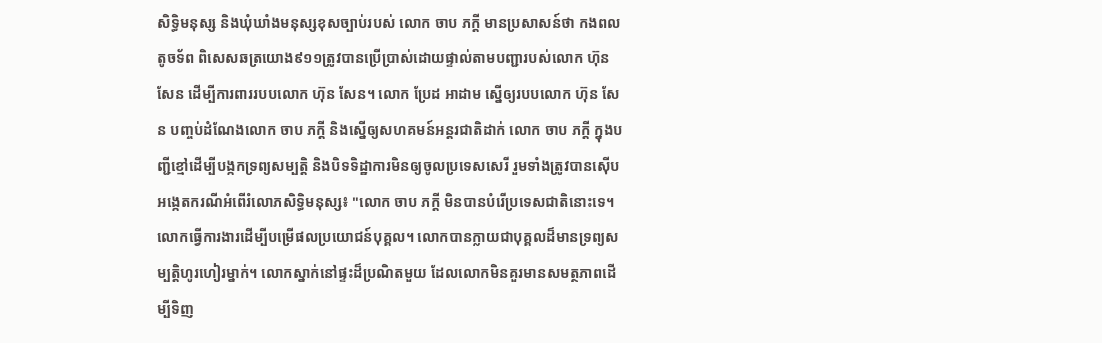សិទ្ធិមនុស្ស និងឃុំឃាំងមនុស្សខុសច្បាប់របស់ លោក ចាប ភក្តី មានប្រសាសន៍ថា កងពលតូចទ័ព ពិសេសឆត្រយោង៩១១ត្រូវបានប្រើប្រាស់ដោយផ្ទាល់តាមបញ្ជារបស់លោក ហ៊ុន សែន ដើម្បីការពាររបបលោក ហ៊ុន សែន។ លោក ប្រែដ អាដាម ស្នើឲ្យរបបលោក ហ៊ុន សែន បញ្ចប់ដំណែងលោក ចាប ភក្តី និងស្នើឲ្យសហគមន៍អន្តរជាតិដាក់ លោក ចាប ភក្តី ក្នុងបញ្ជីខ្មៅដើម្បីបង្កកទ្រព្យសម្បត្តិ និងបិទទិដ្ឋាការមិនឲ្យចូលប្រទេសសេរី រួមទាំងត្រូវបានស៊ើបអង្កេតករណីអំពើរំលោភសិទ្ធិមនុស្ស៖ "លោក ចាប ភក្តី មិនបានបំរើប្រទេសជាតិនោះទេ។ លោកធ្វើការងារដើម្បីបម្រើផលប្រយោជន៍បុគ្គល។ លោកបានក្លាយជាបុគ្គលដ៏មានទ្រព្យសម្បត្តិហូរហៀរម្នាក់។ លោកស្នាក់នៅផ្ទះដ៏ប្រណិតមួយ ដែលលោកមិនគួរមានសមត្ថភាពដើម្បីទិញ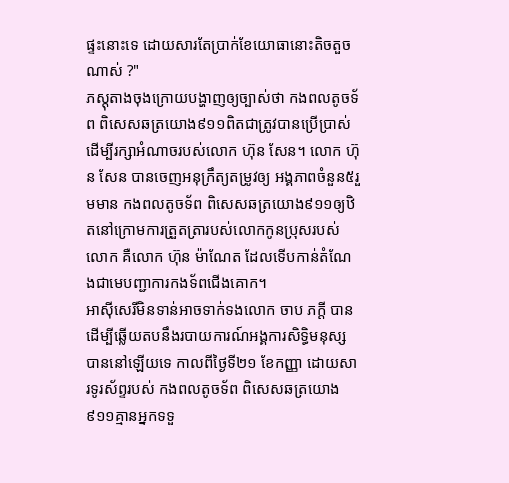ផ្ទះនោះទេ ដោយសារតែប្រាក់ខែយោធានោះតិចតួចណាស់ ?"
ភស្តុតាងចុងក្រោយបង្ហាញឲ្យច្បាស់ថា កងពលតូចទ័ព ពិសេសឆត្រយោង៩១១ពិតជាត្រូវបានប្រើប្រាស់ដើម្បីរក្សាអំណាចរបស់លោក ហ៊ុន សែន។ លោក ហ៊ុន សែន បានចេញអនុក្រឹត្យតម្រូវឲ្យ អង្គភាពចំនួន៥រួមមាន កងពលតូចទ័ព ពិសេសឆត្រយោង៩១១ឲ្យឋិតនៅក្រោមការត្រួតត្រារបស់លោកកូនប្រុសរបស់លោក គឺលោក ហ៊ុន ម៉ាណែត ដែលទើបកាន់តំណែងជាមេបញ្ជាការកងទ័ពជើងគោក។
អាស៊ីសេរីមិនទាន់អាចទាក់ទងលោក ចាប ភក្តី បានដើម្បីឆ្លើយតបនឹងរបាយការណ៍អង្គការសិទ្ធិមនុស្សបាននៅឡើយទេ កាលពីថ្ងៃទី២១ ខែកញ្ញា ដោយសារទូរស័ព្ទរបស់ កងពលតូចទ័ព ពិសេសឆត្រយោង៩១១គ្មានអ្នកទទួ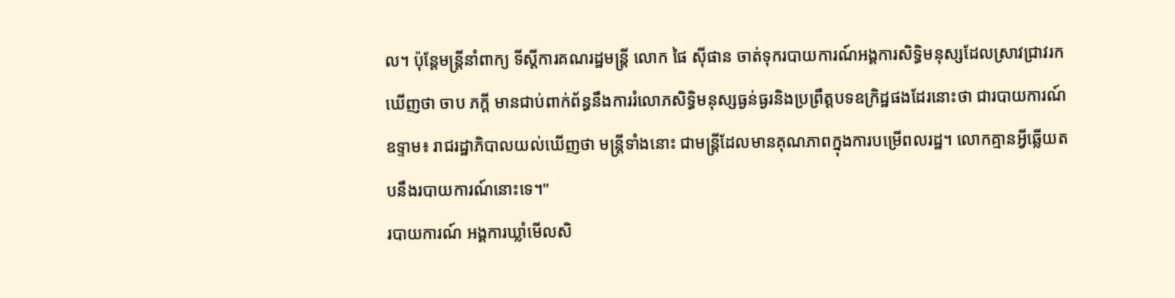ល។ ប៉ុន្តែមន្ត្រីនាំពាក្យ ទីស្តីការគណរដ្ឋមន្រ្តី លោក ផៃ ស៊ីផាន ចាត់ទុករបាយការណ៍អង្គការសិទ្ធិមនុស្សដែលស្រាវជ្រាវរកឃើញថា ចាប ភក្តី មានជាប់ពាក់ព័ន្ធនឹងការរំលោភសិទ្ធិមនុស្សធ្ងន់ធ្ងរនិងប្រព្រឹត្តបទឧក្រិដ្ឋផងដែរនោះថា ជារបាយការណ៍ឧទ្ទាម៖ រាជរដ្ឋាភិបាលយល់ឃើញថា មន្ត្រីទាំងនោះ ជាមន្រ្តីដែលមានគុណភាពក្នុងការបម្រើពលរដ្ឋ។ លោកគ្មានអ្វីឆ្លើយតបនឹងរបាយការណ៍នោះទេ។"
របាយការណ៍ អង្គការឃ្លាំមើលសិ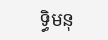ទ្ធិមនុ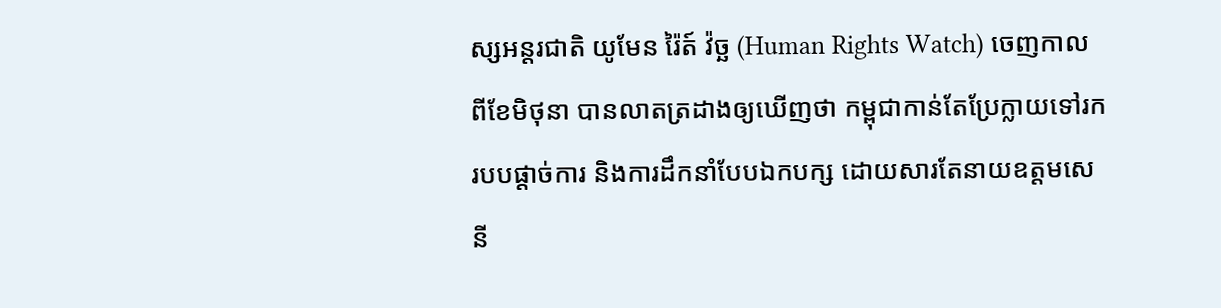ស្សអន្តរជាតិ យូមែន រ៉ៃត៍ វ៉ច្ឆ (Human Rights Watch) ចេញកាលពីខែមិថុនា បានលាតត្រដាងឲ្យឃើញថា កម្ពុជាកាន់តែប្រែក្លាយទៅរករបបផ្ដាច់ការ និងការដឹកនាំបែបឯកបក្ស ដោយសារតែនាយឧត្ដមសេនី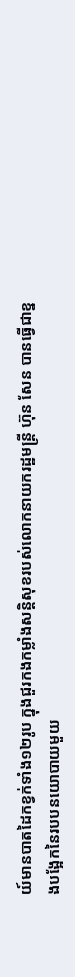យ៍មានបាតដៃកខ្វក់ទាំង១២រូប ក្នុងជួរកងកម្លាំងសន្តិសុខរបស់លោកនាយករដ្ឋមន្ត្រី ហ៊ុន សែន បានធ្វើជាខ្នងបង្អែកនៃរបបនយោបាយមួយ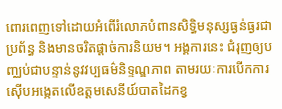ពោរពេញទៅដោយអំពើរំលោភបំពានសិទ្ធិមនុស្សធ្ងន់ធ្ងរជាប្រព័ន្ធ និងមានចរិតផ្ដាច់ការនិយម។ អង្គការនេះ ជំរុញឲ្យបញ្ឈប់ជាបន្ទាន់នូវវប្បធម៌និទ្ទណ្ឌភាព តាមរយៈការបើកការស៊ើបអង្កេតលើឧត្ដមសេនីយ៍បាតដៃកខ្វ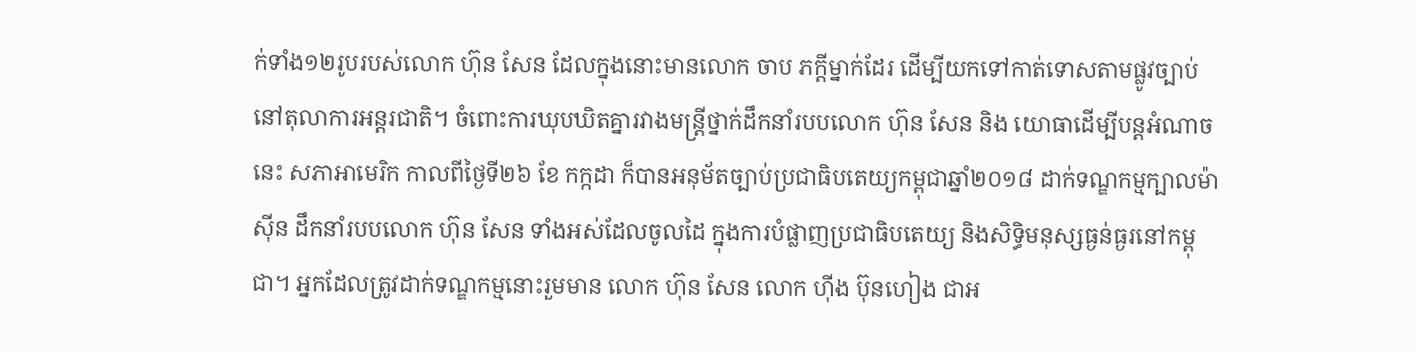ក់ទាំង១២រូបរបស់លោក ហ៊ុន សែន ដែលក្នុងនោះមានលោក ចាប ភក្តីម្នាក់ដែរ ដើម្បីយកទៅកាត់ទោសតាមផ្លូវច្បាប់នៅតុលាការអន្តរជាតិ។ ចំពោះការឃុបឃិតគ្នារវាងមន្រ្តីថ្នាក់ដឹកនាំរបបលោក ហ៊ុន សែន និង យោធាដើម្បីបន្តអំណាចនេះ សភាអាមេរិក កាលពីថ្ងៃទី២៦ ខែ កក្កដា ក៏បានអនុម័តច្បាប់ប្រជាធិបតេយ្យកម្ពុជាឆ្នាំ២០១៨ ដាក់ទណ្ឌកម្មក្បាលម៉ាស៊ីន ដឹកនាំរបបលោក ហ៊ុន សែន ទាំងអស់ដែលចូលដៃ ក្នុងការបំផ្លាញប្រជាធិបតេយ្យ និងសិទ្ធិមនុស្សធ្ងន់ធ្ងរនៅកម្ពុជា។ អ្នកដែលត្រូវដាក់ទណ្ឌកម្មនោះរួមមាន លោក ហ៊ុន សែន លោក ហ៊ីង ប៊ុនហៀង ជាអ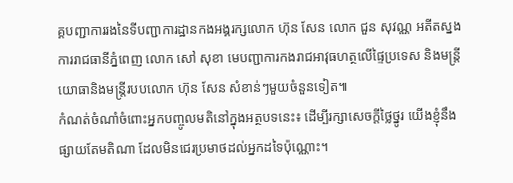គ្គបញ្ជាការរងនៃទីបញ្ជាការដ្ឋានកងអង្គរក្សលោក ហ៊ុន សែន លោក ជួន សុវណ្ណ អតីតស្នងការរាជធានីភ្នំពេញ លោក សៅ សុខា មេបញ្ជាការកងរាជអាវុធហត្ថលើផ្ទៃប្រទេស និងមន្រ្តីយោធានិងមន្រ្តីរបបលោក ហ៊ុន សែន សំខាន់ៗមួយចំនួនទៀត៕
កំណត់ចំណាំចំពោះអ្នកបញ្ចូលមតិនៅក្នុងអត្ថបទនេះ៖ ដើម្បីរក្សាសេចក្ដីថ្លៃថ្នូរ យើងខ្ញុំនឹងផ្សាយតែមតិណា ដែលមិនជេរប្រមាថដល់អ្នកដទៃប៉ុណ្ណោះ។